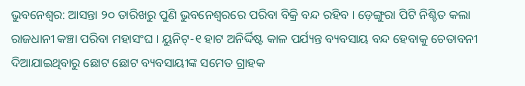ଭୁବନେଶ୍ୱର: ଆସନ୍ତା ୨୦ ତାରିଖରୁ ପୁଣି ଭୁବନେଶ୍ୱରରେ ପରିବା ବିକ୍ରି ବନ୍ଦ ରହିବ । ଡ଼େଙ୍ଗୁରା ପିଟି ନିଶ୍ଚିତ କଲା ରାଜଧାନୀ କଞ୍ଚା ପରିବା ମହାସଂଘ । ୟୁନିଟ୍-୧ ହାଟ ଅନିର୍ଦ୍ଦିଷ୍ଟ କାଳ ପର୍ଯ୍ୟନ୍ତ ବ୍ୟବସାୟ ବନ୍ଦ ହେବାକୁ ଚେତାବନୀ ଦିଆଯାଇଥିବାରୁ ଛୋଟ ଛୋଟ ବ୍ୟବସାୟୀଙ୍କ ସମେତ ଗ୍ରାହକ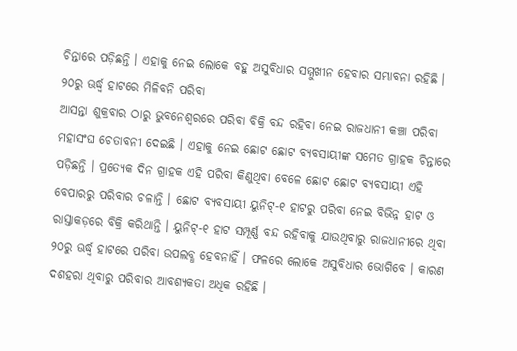ଚିନ୍ତାରେ ପଡ଼ିଛନ୍ତି । ଏହାକୁ ନେଇ ଲୋକେ ବହୁ ଅସୁବିଧାର ସମ୍ମୁଖୀନ ହେବାର ସମ୍ଭାବନା ରହିଛି ।
୨୦ରୁ ଊର୍ଦ୍ଧ୍ୱ ହାଟରେ ମିଳିବନି ପରିବା
ଆସନ୍ତା ଶୁକ୍ରବାର ଠାରୁ ଭୁବନେଶ୍ୱରରେ ପରିବା ବିକ୍ରି ବନ୍ଦ ରହିବା ନେଇ ରାଜଧାନୀ କଞ୍ଚା ପରିବା ମହାସଂଘ ଚେତାବନୀ ଦେଇଛି । ଏହାକୁ ନେଇ ଛୋଟ ଛୋଟ ବ୍ୟବସାୟୀଙ୍କ ସମେତ ଗ୍ରାହକ ଚିନ୍ତାରେ ପଡ଼ିଛନ୍ତି । ପ୍ରତ୍ୟେକ ଦିନ ଗ୍ରାହକ ଏହି ପରିବା କିଣୁଥିବା ବେଳେ ଛୋଟ ଛୋଟ ବ୍ୟବସାୟୀ ଏହି ବେପାରରୁ ପରିବାର ଚଳାନ୍ତି । ଛୋଟ ବ୍ୟବସାୟୀ ୟୁନିଟ୍-୧ ହାଟରୁ ପରିବା ନେଇ ବିଭିନ୍ନ ହାଟ ଓ ରାସ୍ତାକଡ଼ରେ ବିକ୍ରି କରିଥାନ୍ତି । ୟୁନିଟ୍-୧ ହାଟ ସମ୍ପୂର୍ଣ୍ଣ ବନ୍ଦ ରହିବାକୁ ଯାଉଥିବାରୁ ରାଜଧାନୀରେ ଥିବା ୨୦ରୁ ଊର୍ଦ୍ଧ୍ୱ ହାଟରେ ପରିବା ଉପଲବ୍ଧ ହେବନାହିଁ । ଫଳରେ ଲୋକେ ଅସୁବିଧାର ଭୋଗିବେ । କାରଣ ଦଶହରା ଥିବାରୁ ପରିବାର ଆବଶ୍ୟକତା ଅଧିକ ରହିଛି ।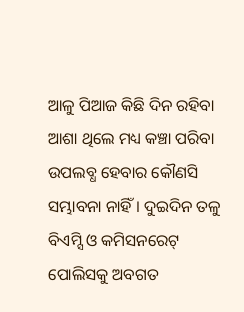ଆଳୁ ପିଆଜ କିଛି ଦିନ ରହିବା ଆଶା ଥିଲେ ମଧ୍ୟ କଞ୍ଚା ପରିବା ଉପଲବ୍ଧ ହେବାର କୌଣସି ସମ୍ଭାବନା ନାହିଁ । ଦୁଇଦିନ ତଳୁ ବିଏମ୍ସି ଓ କମିସନରେଟ୍ ପୋଲିସକୁ ଅବଗତ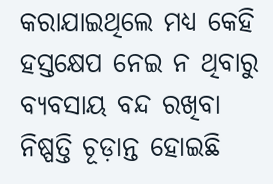କରାଯାଇଥିଲେ ମଧ୍ୟ କେହି ହସ୍ତକ୍ଷେପ ନେଇ ନ ଥିବାରୁ ବ୍ୟବସାୟ ବନ୍ଦ ରଖିବା ନିଷ୍ପତ୍ତି ଚୂଡ଼ାନ୍ତ ହୋଇଛି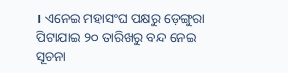। ଏନେଇ ମହାସଂଘ ପକ୍ଷରୁ ଡ଼େଙ୍ଗୁରା ପିଟାଯାଇ ୨୦ ତାରିଖରୁ ବନ୍ଦ ନେଇ ସୂଚନା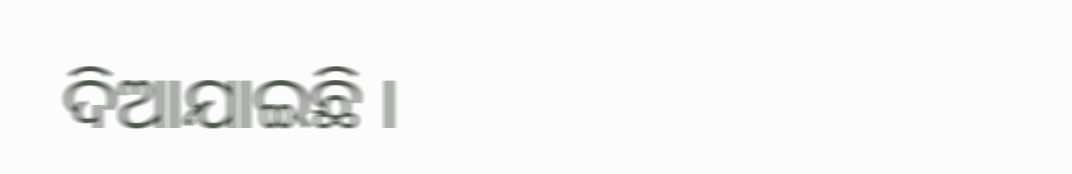ଦିଆଯାଇଛି ।